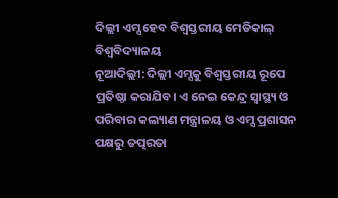ଦିଲ୍ଲୀ ଏମ୍ସ ହେବ ବିଶ୍ବସ୍ତରୀୟ ମେଡିକାଲ୍ ବିଶ୍ବବିଦ୍ୟାଳୟ
ନୂଆଦିଲ୍ଲୀ: ଦିଲ୍ଲୀ ଏମ୍ସକୁ ବିଶ୍ବସ୍ତରୀୟ ରୂପେ ପ୍ରତିଷ୍ଠା କରାଯିବ। ଏ ନେଇ କେନ୍ଦ୍ର ସ୍ବାସ୍ଥ୍ୟ ଓ ପରିବାର କଲ୍ୟାଣ ମନ୍ତ୍ରାଳୟ ଓ ଏମ୍ସ ପ୍ରଶାସନ ପକ୍ଷରୁ ତତ୍ପରତା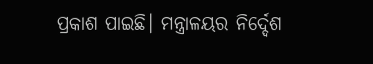ପ୍ରକାଶ ପାଇଛି। ମନ୍ତ୍ରାଳୟର ନିର୍ଦ୍ଦେଶ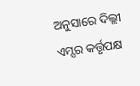ଅନୁସାରେ ଦିଲ୍ଲୀ ଏମ୍ସର କର୍ତ୍ତୃପକ୍ଷ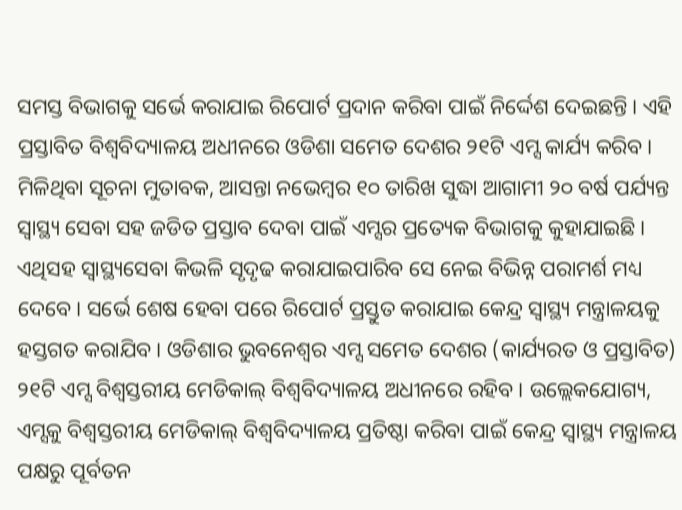ସମସ୍ତ ବିଭାଗକୁ ସର୍ଭେ କରାଯାଇ ରିପୋର୍ଟ ପ୍ରଦାନ କରିବା ପାଇଁ ନିର୍ଦ୍ଦେଶ ଦେଇଛନ୍ତି। ଏହି ପ୍ରସ୍ତାବିତ ବିଶ୍ବବିଦ୍ୟାଳୟ ଅଧୀନରେ ଓଡିଶା ସମେତ ଦେଶର ୨୧ଟି ଏମ୍ସ କାର୍ଯ୍ୟ କରିବ।
ମିଳିଥିବା ସୂଚନା ମୁତାବକ, ଆସନ୍ତା ନଭେମ୍ବର ୧୦ ତାରିଖ ସୁଦ୍ଧା ଆଗାମୀ ୨୦ ବର୍ଷ ପର୍ଯ୍ୟନ୍ତ ସ୍ବାସ୍ଥ୍ୟ ସେବା ସହ ଜଡିତ ପ୍ରସ୍ତାବ ଦେବା ପାଇଁ ଏମ୍ସର ପ୍ରତ୍ୟେକ ବିଭାଗକୁ କୁହାଯାଇଛି। ଏଥିସହ ସ୍ବାସ୍ଥ୍ୟସେବା କିଭଳି ସୃଦୃଢ କରାଯାଇପାରିବ ସେ ନେଇ ବିଭିନ୍ନ ପରାମର୍ଶ ମଧ୍ୟ ଦେବେ। ସର୍ଭେ ଶେଷ ହେବା ପରେ ରିପୋର୍ଟ ପ୍ରସ୍ତୁତ କରାଯାଇ କେନ୍ଦ୍ର ସ୍ବାସ୍ଥ୍ୟ ମନ୍ତ୍ରାଳୟକୁ ହସ୍ତଗତ କରାଯିବ। ଓଡିଶାର ଭୁବନେଶ୍ବର ଏମ୍ସ ସମେତ ଦେଶର (କାର୍ଯ୍ୟରତ ଓ ପ୍ରସ୍ତାବିତ) ୨୧ଟି ଏମ୍ସ ବିଶ୍ବସ୍ତରୀୟ ମେଡିକାଲ୍ ବିଶ୍ବବିଦ୍ୟାଳୟ ଅଧୀନରେ ରହିବ। ଉଲ୍ଲେକଯୋଗ୍ୟ, ଏମ୍ସକୁ ବିଶ୍ବସ୍ତରୀୟ ମେଡିକାଲ୍ ବିଶ୍ବବିଦ୍ୟାଳୟ ପ୍ରତିଷ୍ଠା କରିବା ପାଇଁ କେନ୍ଦ୍ର ସ୍ବାସ୍ଥ୍ୟ ମନ୍ତ୍ରାଳୟ ପକ୍ଷରୁ ପୂର୍ବତନ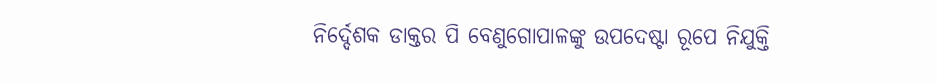ନିର୍ଦ୍ଦେଶକ ଡାକ୍ତର ପି ବେଣୁଗୋପାଳଙ୍କୁ ଉପଦେଷ୍ଟା ରୂପେ ନିଯୁକ୍ତି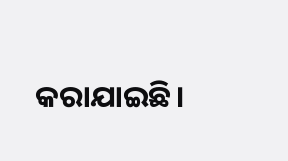କରାଯାଇଛି।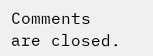Comments are closed.